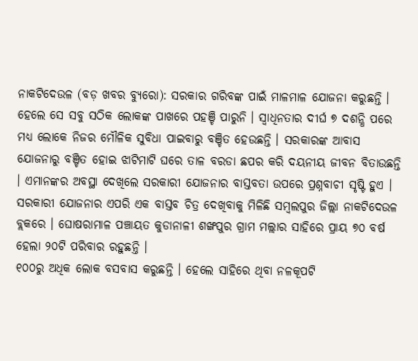ନାକଟିଦେଉଳ (ବଡ଼ ଖବର ବ୍ୟୁରୋ): ସରକାର ଗରିବଙ୍କ ପାଇଁ ମାଳମାଳ ଯୋଜନା କରୁଛନ୍ତି । ହେଲେ ସେ ସବୁ ସଠିକ ଲୋକଙ୍କ ପାଖରେ ପହଞ୍ଚି ପାରୁନି । ସ୍ୱାଧିନତାର ଦୀର୍ଘ ୭ ଦଶନ୍ଧି ପରେ ମଧ୍ୟ ଲୋକେ ନିଜର ମୌଳିକ ସୁବିଧା ପାଇବାରୁ ବଞ୍ଚିତ ହେଉଛନ୍ତି । ସରକାରଙ୍କ ଆବାସ ଯୋଜନାରୁ ବଞ୍ଚିତ ହୋଇ ଝାଟିମାଟି ଘରେ ତାଳ ବରଡା ଛପର କରି ଦୟନୀୟ ଜୀବନ ବିତାଉଛନ୍ତି । ଏମାନଙ୍କର ଅବସ୍ଥା ଦେଖିଲେ ସରକାରୀ ଯୋଜନାର ବାସ୍ତବତା ଉପରେ ପ୍ରଶ୍ନବାଚୀ ସୃଷ୍ଟି ହୁଏ । ସରକାରୀ ଯୋଜନାର ଏପରି ଏକ ବାସ୍ତବ ଚିତ୍ର ଦେଖିବାକୁ ମିଳିଛି ସମ୍ବଲପୁର ଜିଲ୍ଲା ନାକଟିଦେଉଳ ବ୍ଲକରେ । ଘୋଷରାମାଳ ପଞ୍ଚାୟତ କୁଡାନାଳୀ ଶଙ୍ଖପୁର ଗ୍ରାମ ମଲ୍ଲାର ସାହିରେ ପ୍ରାୟ ୭୦ ବର୍ଷ ହେଲା ୨୦ଟି ପରିବାର ରହୁଛନ୍ତି ।
୧୦୦ରୁ ଅଧିକ ଲୋକ ବସବାସ କରୁଛନ୍ତି । ହେଲେ ସାହିରେ ଥିବା ନଳକୂପଟି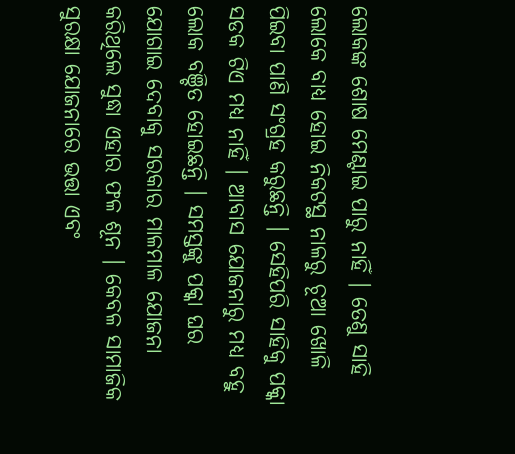ଲୋକଙ୍କ ଶୋଷ ମେଣ୍ଟାଇ ପାରୁ ନାହିଁ । ତେଣୁ ସାହି ଲୋକେ ବାଧ୍ୟ ହୋଇ ନିକଟସ୍ଥ ନାଳରୁ ଚୂଆ ଖୋଳି ପିଇବା ପାଣି ସଂଗ୍ରହ କରୁଛନ୍ତି । ସେହିପରି ସାହିକୁ ପକ୍କା ସଡକ ଟିଏ ମଧ୍ୟ ନାହିଁ । ଆବାସ ଯୋଜନାରୁ ମଧ୍ୟ ବହୁ ଲୋକ ବଞ୍ଚିତ ହୋଇଛନ୍ତି । ସମସ୍ତଙ୍କୁ ପକ୍କା ଘର ଯୋଗାଇ ଦେବାକୁ ସରକାର ମାଳମାଳ ଯୋଜନା କରିଥିଲେ ସୁଦ୍ଧା ଏହାର ଫଳ ଶୂନ । କେବଳ ସାମାଜିକ ସୁରକ୍ଷା ଯୋଜନାରେ ଭତ୍ତା ଏବଂ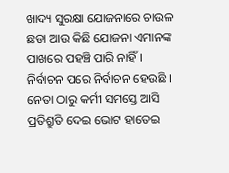ଖାଦ୍ୟ ସୁରକ୍ଷା ଯୋଜନାରେ ଚାଉଳ ଛଡା ଆଉ କିଛି ଯୋଜନା ଏମାନଙ୍କ ପାଖରେ ପହଞ୍ଚି ପାରି ନାହିଁ ।
ନିର୍ବାଚନ ପରେ ନିର୍ବାଚନ ହେଉଛି । ନେତା ଠାରୁ କର୍ମୀ ସମସ୍ତେ ଆସି ପ୍ରତିଶ୍ରୁତି ଦେଇ ଭୋଟ ହାତେଇ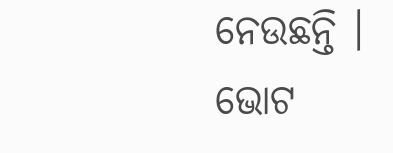ନେଉଛନ୍ତି । ଭୋଟ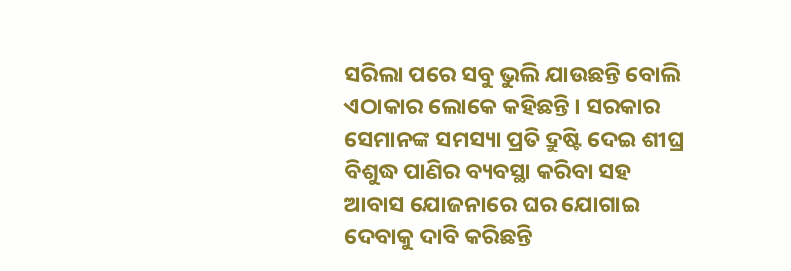ସରିଲା ପରେ ସବୁ ଭୁଲି ଯାଉଛନ୍ତି ବୋଲି ଏଠାକାର ଲୋକେ କହିଛନ୍ତି । ସରକାର ସେମାନଙ୍କ ସମସ୍ୟା ପ୍ରତି ଦ୍ରୁଷ୍ଟି ଦେଇ ଶୀଘ୍ର ବିଶୁଦ୍ଧ ପାଣିର ବ୍ୟବସ୍ଥା କରିବା ସହ ଆବାସ ଯୋଜନାରେ ଘର ଯୋଗାଇ ଦେବାକୁ ଦାବି କରିଛନ୍ତି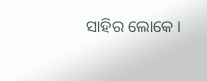ସାହିର ଲୋକେ ।